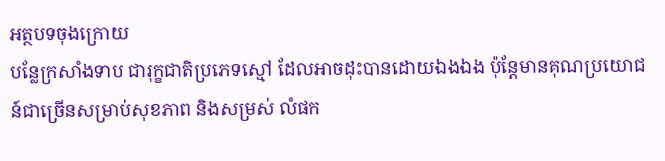អត្ថបទចុងក្រោយ
បន្លែក្រសាំងទាប ជារុក្ខជាតិប្រភេទស្មៅ ដែលអាចដុះបានដោយឯងឯង ប៉ុន្តែមានគុណប្រយោជន៍ជាច្រើនសម្រាប់សុខភាព និងសម្រស់ លំផក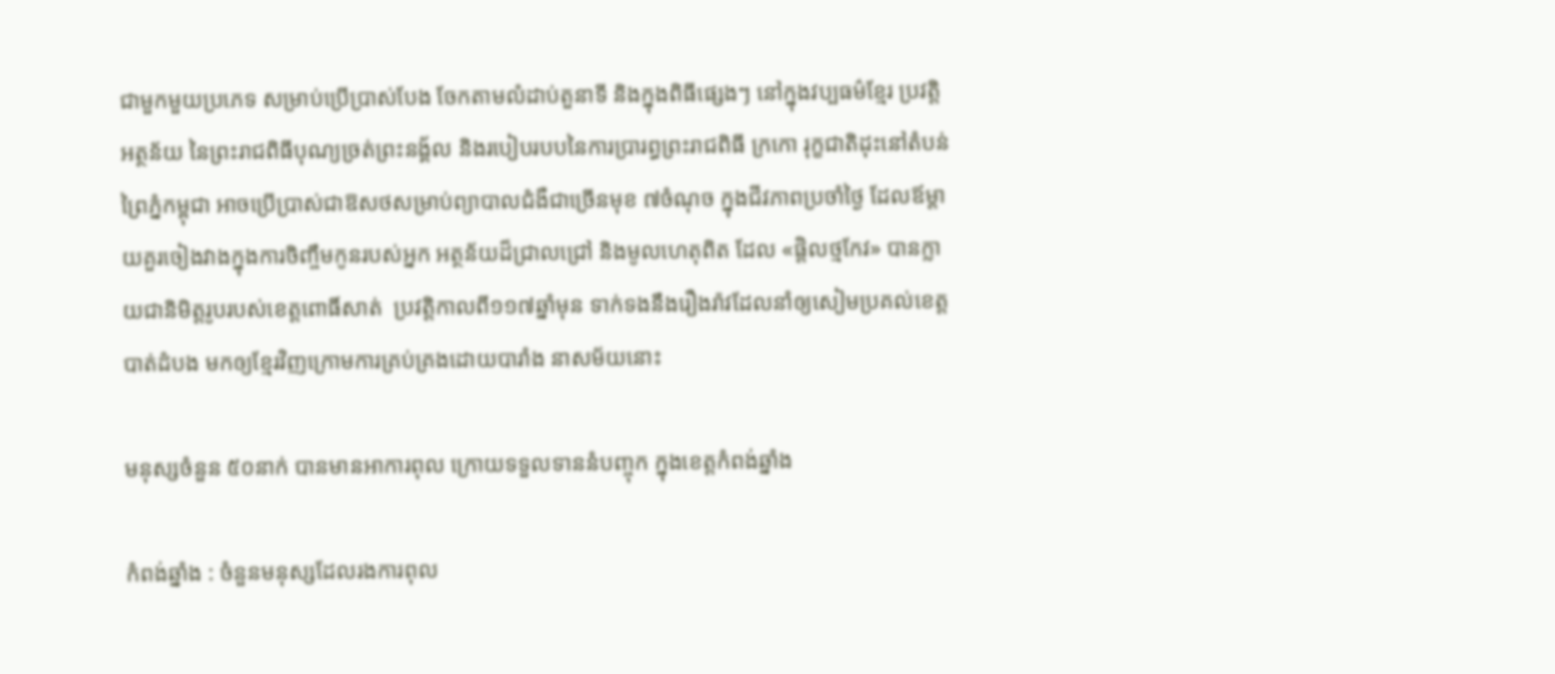ជាមួកមួយប្រភេទ សម្រាប់ប្រើប្រាស់បែង ចែកតាមលំដាប់តួនាទី និងក្នុងពិធីផ្សេងៗ នៅក្នុងវប្បធម៌ខ្មែរ ប្រវត្តិ អត្ថន័យ នៃព្រះរាជពិធីបុណ្យច្រត់ព្រះនង្គ័ល និងរបៀបរបបនៃការប្រារព្ធព្រះរាជពិធី ក្រកោ រុក្ខជាតិដុះនៅតំបន់ព្រៃភ្នំកម្ពុជា អាចប្រើប្រាស់ជាឱសថសម្រាប់ព្យាបាលជំងឺជាច្រើនមុខ ៧ចំណុច ក្នុងជីវភាពប្រចាំថ្ងៃ ដែលឪម្តាយគួរចៀងវាងក្នុងការចិញ្ចឹមកូនរបស់អ្នក អត្ថន័យដ៏ជ្រាលជ្រៅ និងមូលហេតុពិត ដែល «ផ្តិលថ្មកែវ» បានក្លាយជានិមិត្តរូបរបស់ខេត្តពោធិ៍សាត់  ប្រវត្តិកាលពី១១៧ឆ្នាំមុន ទាក់ទងនឹងរឿងរ៉ាវដែលនាំឲ្យសៀមប្រគល់ខេត្តបាត់ដំបង មកឲ្យខ្មែរវិញក្រោមការគ្រប់គ្រងដោយបារាំង នាសម័យនោះ

មនុស្សចំនួន ៥០នាក់ បានមានអាការពុល ក្រោយទទួលទាននំបញ្ចុក ក្នុងខេត្តកំពង់ឆ្នាំង

កំពង់ឆ្នាំង : ចំនួនមនុស្សដែលរងការពុល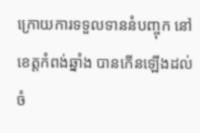ក្រោយការទទួលទាននំបញ្ចុក នៅខេត្តកំពង់ឆ្នាំង បានកើនឡើងដល់ចំ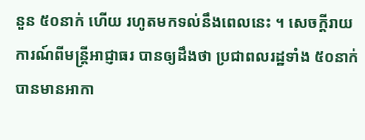នួន ៥០នាក់ ហើយ រហូតមកទល់នឹងពេលនេះ ។ សេចក្តីរាយការណ៍ពីមន្រ្តីអាជ្ញាធរ បានឲ្យដឹងថា ប្រជាពលរដ្ឋទាំង ៥០នាក់ បានមានអាកា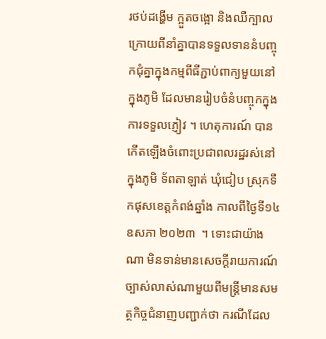រថប់ដង្ហើម ក្អួតចង្អោ និងឈឺក្បាល ក្រោយពីនាំគ្នាបានទទួលទាននំបញ្ចុកជុំគ្នាក្នុងកម្មពីធីភ្ជាប់ពាក្យមួយនៅក្នុងភូមិ ដែលមានរៀបចំនំបញ្ចុកក្នុងការទទួលភ្ញៀវ ។ ហេតុការណ៍ បានកើតឡើងចំពោះប្រជាពលរដ្ឋរស់នៅក្នុងភូមិ ទ័ពតាឡាត់ ឃុំជៀប ស្រុកទឹកផុសខេត្តកំពង់ឆ្នាំង កាលពីថ្ងៃទី១៤ ឧសភា ២០២៣  ។ ទោះជាយ៉ាងណា មិនទាន់មានសេចក្តីរាយការណ៍ច្បាស់លាស់ណាមួយពីមន្ត្រីមានសមត្ថកិច្ចជំនាញបញ្ជាក់ថា ករណីដែល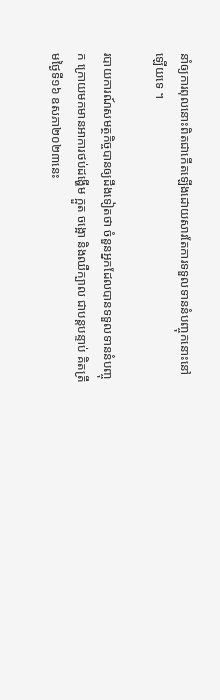នាំឲ្យការពុលនោះពិតជាកើតឡើងដោយសារតែការទទួលទាននំបញ្ចុកនោះនៅឡើយទេ ។

របាយការណ៍សមត្ថកិច្ចបានឲ្យដឹងទៀតថា ចំនួនអ្នកដែលបានទទួលទាននំបញ្ចុក ក្រោយមកមានអាការថប់ដង្ហើម ក្អួត ចង្អោ និងឈឺក្បាល ជាបន្តបន្ទាប់ គិតត្រឹមថ្ងៃទី១៦ ឧសភា២០២៣នេះ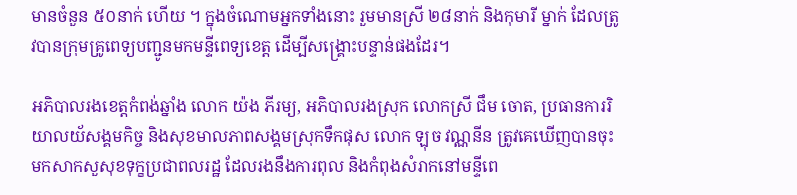មានចំនួន ៥០នាក់ ហើយ ។ ក្នុងចំណោមអ្នកទាំងនោះ រួមមានស្រី ២៨នាក់ និងកុមារី ម្នាក់ ដែលត្រូវបានក្រុមគ្រូពេទ្យបញ្ជូនមកមន្ទីពេទ្យខេត្ត ដើម្បីសង្គ្រោះបន្ទាន់ផងដែរ។

អភិបាលរងខេត្តកំពង់ឆ្នាំង លោក យ៉ង ភីរម្យ, អភិបាលរងស្រុក លោកស្រី ជឹម ចោត, ប្រធានការរិយាលយ័សង្គមកិច្ច និងសុខមាលភាពសង្គមស្រុកទឹកផុស លោក ឡុច វណ្ណនីន ត្រូវគេឃើញបានចុះមកសាកសួសុខទុក្ខប្រជាពលរដ្ឋ ដែលរងនឹងការពុល និងកំពុងសំរាកនៅមន្ទីពេ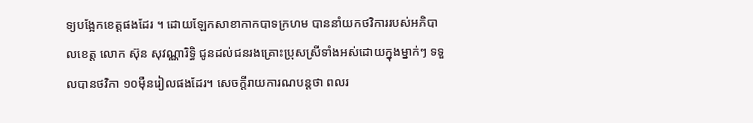ទ្យបង្អែកខេត្តផងដែរ ។ ដោយឡែកសាខាកាកបាទក្រហម បាននាំយកថវិការរបស់អភិបាលខេត្ត លោក ស៊ុន សុវណ្ណារិទ្ធិ ជូនដល់ជនរងគ្រោះប្រុសស្រីទាំងអស់ដោយក្នុងម្នាក់ៗ ទទួលបានថវិកា ១០ម៉ឺនរៀលផងដែរ។ សេចក្តីរាយការណបន្តថា ពលរ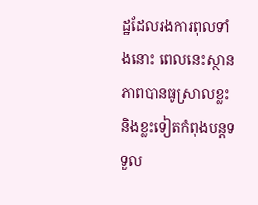ដ្ឋដែលរងការពុលទាំងនោះ ពេលនេះស្ថានភាពបានធូស្រាលខ្លះ និងខ្លះទៀតកំពុងបន្តទទួល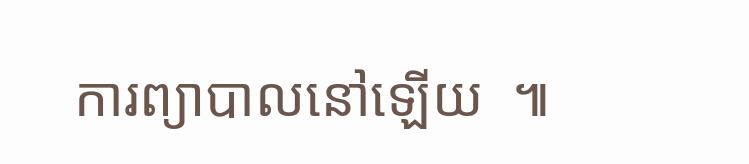ការព្យាបាលនៅឡើយ  ៕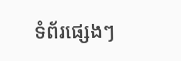ទំព័រផ្សេងៗ